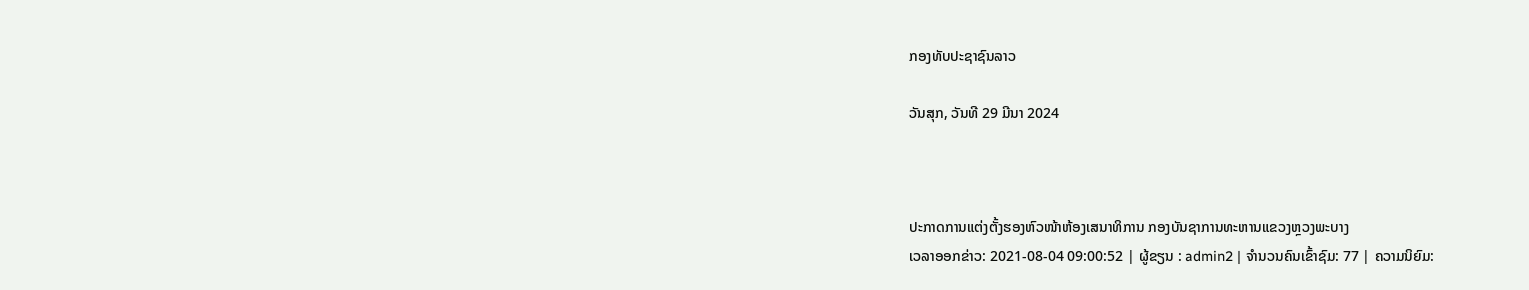ກອງທັບປະຊາຊົນລາວ

ວັນສຸກ, ວັນທີ 29 ມີນາ 2024



ປະກາດການແຕ່ງຕັ້ງຮອງຫົວໜ້າຫ້ອງເສນາທິການ ກອງບັນຊາການທະຫານແຂວງຫຼວງພະບາງ
ເວລາອອກຂ່າວ: 2021-08-04 09:00:52 | ຜູ້ຂຽນ : admin2 | ຈຳນວນຄົນເຂົ້າຊົມ: 77 | ຄວາມນິຍົມ: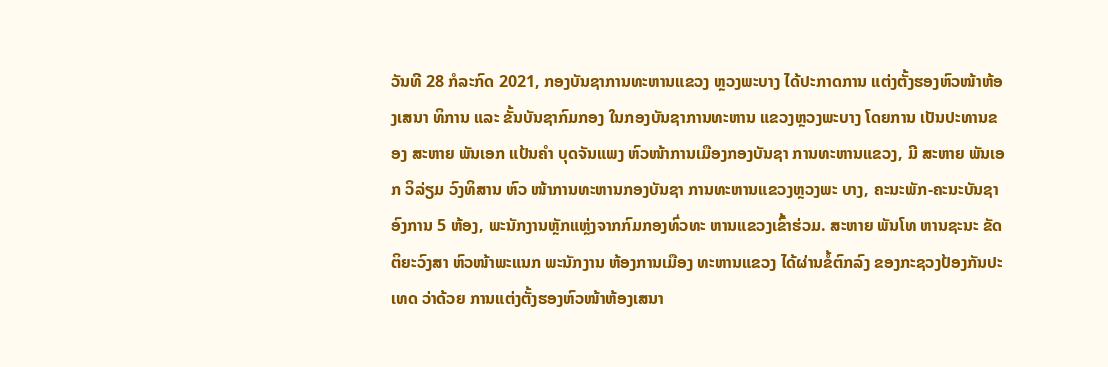ວັນທີ 28 ກໍລະກົດ 2021, ກອງບັນຊາການທະຫານແຂວງ ຫຼວງພະບາງ ໄດ້ປະກາດການ ແຕ່ງຕັ້ງຮອງຫົວໜ້າຫ້ອງເສນາ ທິການ ແລະ ຂັ້ນບັນຊາກົມກອງ ໃນກອງບັນຊາການທະຫານ ແຂວງຫຼວງພະບາງ ໂດຍການ ເປັນປະທານຂອງ ສະຫາຍ ພັນເອກ ແປ້ນຄໍາ ບຸດຈັນແພງ ຫົວໜ້າການເມືອງກອງບັນຊາ ການທະຫານແຂວງ, ມີ ສະຫາຍ ພັນເອກ ວິລ່ຽມ ວົງທິສານ ຫົວ ໜ້າການທະຫານກອງບັນຊາ ການທະຫານແຂວງຫຼວງພະ ບາງ, ຄະນະພັກ-ຄະນະບັນຊາ ອົງການ 5 ຫ້ອງ, ພະນັກງານຫຼັກແຫຼ່ງຈາກກົມກອງທົ່ວທະ ຫານແຂວງເຂົ້າຮ່ວມ. ສະຫາຍ ພັນໂທ ຫານຊະນະ ຂັດຕິຍະວົງສາ ຫົວໜ້າພະແນກ ພະນັກງານ ຫ້ອງການເມືອງ ທະຫານແຂວງ ໄດ້ຜ່ານຂໍ້ຕົກລົງ ຂອງກະຊວງປ້ອງກັນປະເທດ ວ່າດ້ວຍ ການແຕ່ງຕັ້ງຮອງຫົວໜ້າຫ້ອງເສນາ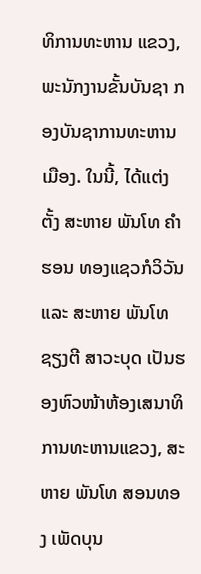ທິການທະຫານ ແຂວງ, ພະນັກງານຂັ້ນບັນຊາ ກອງບັນຊາການທະຫານເມືອງ. ໃນນີ້, ໄດ້ແຕ່ງຕັ້ງ ສະຫາຍ ພັນໂທ ຄໍາຮອນ ທອງແຊວກໍວິວັນ ແລະ ສະຫາຍ ພັນໂທ ຊຽງຕີ ສາວະບຸດ ເປັນຮອງຫົວໜ້າຫ້ອງເສນາທິການທະຫານແຂວງ, ສະຫາຍ ພັນໂທ ສອນທອງ ເພັດບຸນ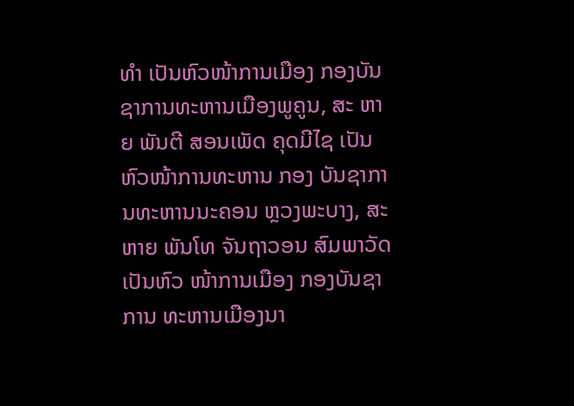ທໍາ ເປັນຫົວໜ້າການເມືອງ ກອງບັນ ຊາການທະຫານເມືອງພູຄູນ, ສະ ຫາຍ ພັນຕີ ສອນເພັດ ຄຸດມີໄຊ ເປັນຫົວໜ້າການທະຫານ ກອງ ບັນຊາການທະຫານນະຄອນ ຫຼວງພະບາງ, ສະຫາຍ ພັນໂທ ຈັນຖາວອນ ສົມພາວັດ ເປັນຫົວ ໜ້າການເມືອງ ກອງບັນຊາການ ທະຫານເມືອງນາ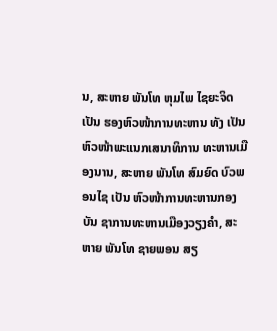ນ, ສະຫາຍ ພັນໂທ ຫຸມໄພ ໄຊຍະຈິດ ເປັນ ຮອງຫົວໜ້າການທະຫານ ທັງ ເປັນຫົວໜ້າພະແນກເສນາທິການ ທະຫານເມືອງນານ, ສະຫາຍ ພັນໂທ ສົມຍົດ ບົວພອນໄຊ ເປັນ ຫົວໜ້າການທະຫານກອງບັນ ຊາການທະຫານເມືອງວຽງຄໍາ, ສະຫາຍ ພັນໂທ ຊາຍພອນ ສຽ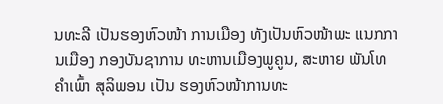ນທະລີ ເປັນຮອງຫົວໜ້າ ການເມືອງ ທັງເປັນຫົວໜ້າພະ ແນກການເມືອງ ກອງບັນຊາການ ທະຫານເມືອງພູຄູນ, ສະຫາຍ ພັນໂທ ຄໍາເພົ້າ ສຸລິພອນ ເປັນ ຮອງຫົວໜ້າການທະ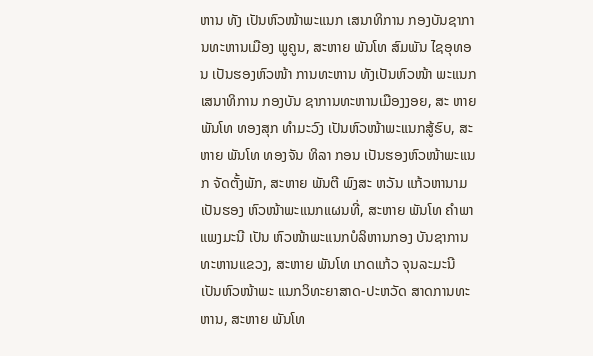ຫານ ທັງ ເປັນຫົວໜ້າພະແນກ ເສນາທິການ ກອງບັນຊາການທະຫານເມືອງ ພູຄູນ, ສະຫາຍ ພັນໂທ ສົມພັນ ໄຊອຸທອນ ເປັນຮອງຫົວໜ້າ ການທະຫານ ທັງເປັນຫົວໜ້າ ພະແນກເສນາທິການ ກອງບັນ ຊາການທະຫານເມືອງງອຍ, ສະ ຫາຍ ພັນໂທ ທອງສຸກ ທໍາມະວົງ ເປັນຫົວໜ້າພະແນກສູ້ຮົບ, ສະຫາຍ ພັນໂທ ທອງຈັນ ທິລາ ກອນ ເປັນຮອງຫົວໜ້າພະແນກ ຈັດຕັ້ງພັກ, ສະຫາຍ ພັນຕີ ພົງສະ ຫວັນ ແກ້ວຫານາມ ເປັນຮອງ ຫົວໜ້າພະແນກແຜນທີ່, ສະຫາຍ ພັນໂທ ຄໍາພາ ແພງມະນີ ເປັນ ຫົວໜ້າພະແນກບໍລິຫານກອງ ບັນຊາການທະຫານແຂວງ, ສະຫາຍ ພັນໂທ ເກດແກ້ວ ຈຸນລະມະນີ ເປັນຫົວໜ້າພະ ແນກວິທະຍາສາດ-ປະຫວັດ ສາດການທະຫານ, ສະຫາຍ ພັນໂທ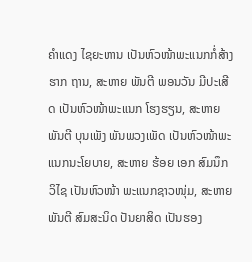ຄໍາແດງ ໄຊຍະຫານ ເປັນຫົວໜ້າພະແນກກໍ່ສ້າງຮາກ ຖານ, ສະຫາຍ ພັນຕີ ພອນວັນ ມີປະເສີດ ເປັນຫົວໜ້າພະແນກ ໂຮງຮຽນ, ສະຫາຍ ພັນຕີ ບຸນເພັງ ພັນພວງເພັດ ເປັນຫົວໜ້າພະ ແນກນະໂຍບາຍ, ສະຫາຍ ຮ້ອຍ ເອກ ສົມນຶກ ວິໄຊ ເປັນຫົວໜ້າ ພະແນກຊາວໜຸ່ມ, ສະຫາຍ ພັນຕີ ສົມສະນິດ ປັນຍາສິດ ເປັນຮອງ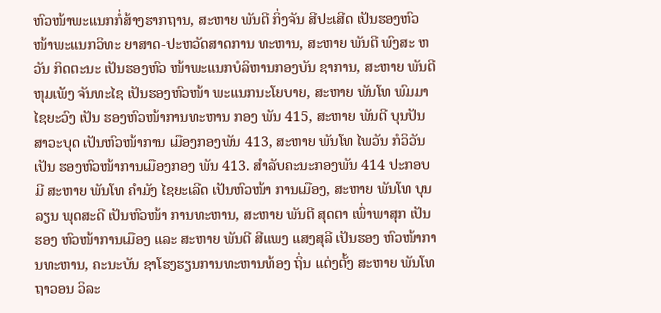ຫົວໜ້າພະແນກກໍ່ສ້າງຮາກຖານ, ສະຫາຍ ພັນຕີ ກິ່ງຈັນ ສີປະເສີດ ເປັນຮອງຫົວໜ້າພະແນກວິທະ ຍາສາດ-ປະຫວັດສາດການ ທະຫານ, ສະຫາຍ ພັນຕີ ພົງສະ ຫວັນ ກິດຕະນະ ເປັນຮອງຫົວ ໜ້າພະແນກບໍລິຫານກອງບັນ ຊາການ, ສະຫາຍ ພັນຕີ ຫຸມເພັງ ຈັນທະໄຊ ເປັນຮອງຫົວໜ້າ ພະແນກນະໂຍບາຍ, ສະຫາຍ ພັນໂທ ພົມມາ ໄຊຍະວົງ ເປັນ ຮອງຫົວໜ້າການທະຫານ ກອງ ພັນ 415, ສະຫາຍ ພັນຕີ ບຸນປັນ ສາວະບຸດ ເປັນຫົວໜ້າການ ເມືອງກອງພັນ 413, ສະຫາຍ ພັນໂທ ໄພວັນ ກໍວິວັນ ເປັນ ຮອງຫົວໜ້າການເມືອງກອງ ພັນ 413. ສໍາລັບຄະນະກອງພັນ 414 ປະກອບມີ ສະຫາຍ ພັນໂທ ຄໍາມັງ ໄຊຍະເລີດ ເປັນຫົວໜ້າ ການເມືອງ, ສະຫາຍ ພັນໂທ ບຸນລຽນ ພຸດສະດີ ເປັນຫົວໜ້າ ການທະຫານ, ສະຫາຍ ພັນຕີ ສຸດຕາ ເພົ່າພາສຸກ ເປັນຮອງ ຫົວໜ້າການເມືອງ ແລະ ສະຫາຍ ພັນຕີ ສີແພງ ແສງສຸລີ ເປັນຮອງ ຫົວໜ້າການທະຫານ, ຄະນະບັນ ຊາໂຮງຮຽນການທະຫານທ້ອງ ຖິ່ນ ແຕ່ງຕັ້ງ ສະຫາຍ ພັນໂທ ຖາວອນ ວິລະ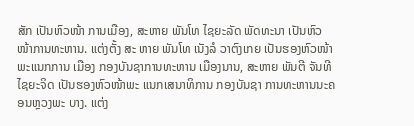ສັກ ເປັນຫົວໜ້າ ການເມືອງ, ສະຫາຍ ພັນໂທ ໄຊຍະລັດ ພັດທະນາ ເປັນຫົວ ໜ້າການທະຫານ. ແຕ່ງຕັ້ງ ສະ ຫາຍ ພັນໂທ ເນັງລໍ ວາຕົງເກຍ ເປັນຮອງຫົວໜ້າພະແນກການ ເມືອງ ກອງບັນຊາການທະຫານ ເມືອງນານ, ສະຫາຍ ພັນຕີ ຈັນທີ ໄຊຍະຈິດ ເປັນຮອງຫົວໜ້າພະ ແນກເສນາທິການ ກອງບັນຊາ ການທະຫານນະຄອນຫຼວງພະ ບາງ. ແຕ່ງ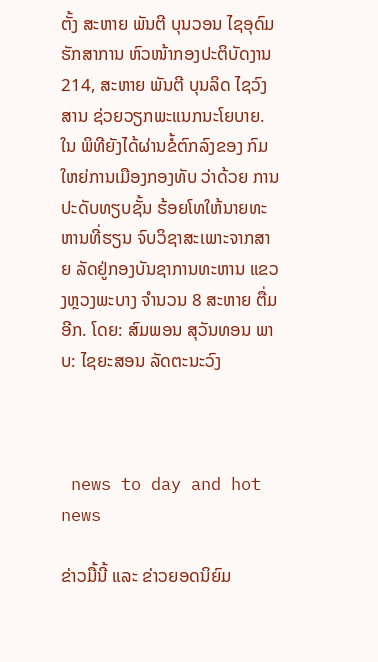ຕັ້ງ ສະຫາຍ ພັນຕີ ບຸນວອນ ໄຊອຸດົມ ຮັກສາການ ຫົວໜ້າກອງປະຕິບັດງານ 214, ສະຫາຍ ພັນຕີ ບຸນລິດ ໄຊວົງສານ ຊ່ວຍວຽກພະແນກນະໂຍບາຍ. ໃນ ພິທີຍັງໄດ້ຜ່ານຂໍ້ຕົກລົງຂອງ ກົມໃຫຍ່ການເມືອງກອງທັບ ວ່າດ້ວຍ ການປະດັບທຽບຊັ້ນ ຮ້ອຍໂທໃຫ້ນາຍທະຫານທີ່ຮຽນ ຈົບວິຊາສະເພາະຈາກສາຍ ລັດຢູ່ກອງບັນຊາການທະຫານ ແຂວງຫຼວງພະບາງ ຈໍານວນ 8 ສະຫາຍ ຕື່ມອີກ. ໂດຍ: ສົມພອນ ສຸວັນທອນ ພາບ: ໄຊຍະສອນ ລັດຕະນະວົງ



 news to day and hot news

ຂ່າວມື້ນີ້ ແລະ ຂ່າວຍອດນິຍົມ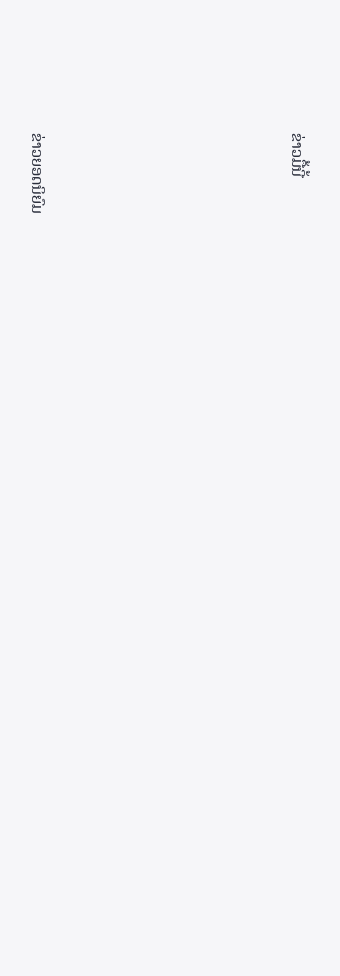ຂ່າວມື້ນີ້












ຂ່າວຍອດນິຍົມ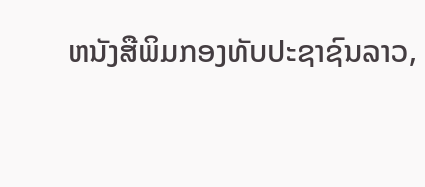ຫນັງສືພິມກອງທັບປະຊາຊົນລາວ,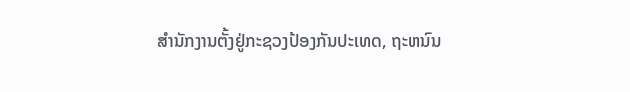ສຳນັກງານຕັ້ງຢູ່ກະຊວງປ້ອງກັນປະເທດ, ຖະຫນົນ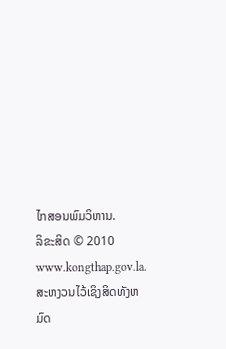ໄກສອນພົມວິຫານ.
ລິຂະສິດ © 2010 www.kongthap.gov.la. ສະຫງວນໄວ້ເຊິງສິດທັງຫມົດ